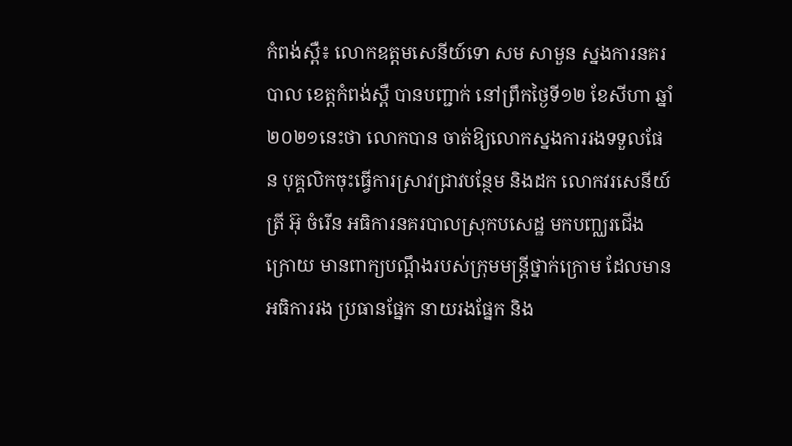កំពង់ស្ពឺ៖ លោកឧត្តមសេនីយ៍ទោ សម សាមួន ស្នងការនគរបាល ខេត្តកំពង់ស្ពឺ បានបញ្ជាក់ នៅព្រឹកថ្ងៃទី១២ ខែសីហា ឆ្នាំ២០២១នេះថា លោកបាន ចាត់ឱ្យលោកស្នងការរងទទួលផែន បុគ្គលិកចុះធ្វើការស្រាវជ្រាវបន្ថែម និងដក លោកវរសេនីយ៍ត្រី អ៊ុ ចំរើន អធិការនគរបាលស្រុកបសេដ្ឋ មកបញ្ឈរជើងក្រោយ មានពាក្យបណ្តឹងរបស់ក្រុមមន្ត្រីថ្នាក់ក្រោម ដែលមានអធិការរង ប្រធានផ្នែក នាយរងផ្នែក និង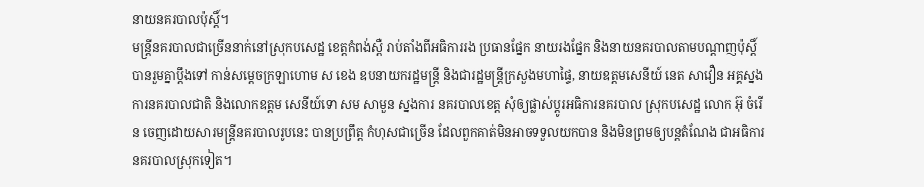នាយនគរបាលប៉ុស្តិ៍។
មន្ត្រីនគរបាលជាច្រើននាក់នៅស្រុកបសេដ្ឋ ខេត្តកំពង់ស្ពឺ រាប់តាំងពីអធិការរង ប្រធានផ្នែក នាយរងផ្នែក និងនាយនគរបាលតាមបណ្តាញប៉ុស្តិ៍ បានរួមគ្នាប្តឹងទៅ កាន់សម្តេចក្រឡាហោម ស ខេង ឧបនាយករដ្ឋមន្ត្រី និងជារដ្ឋមន្ត្រីក្រសួងមហាផ្ទៃ, នាយឧត្តមសេនីយ៍ នេត សាវឿន អគ្គស្នងការនគរបាលជាតិ និងលោកឧត្តម សេនីយ៍ទោ សម សាមួន ស្នងការ នគរបាលខេត្ត សុំឲ្យផ្លាស់ប្តូរអធិការនគរបាល ស្រុកបសេដ្ឋ លោក អ៊ុ ចំរើន ចេញដោយសារមន្ត្រីនគរបាលរូបនេះ បានប្រព្រឹត្ត កំហុសជាច្រើន ដែលពួកគាត់មិនអាចទទួលយកបាន និងមិនព្រមឲ្យបន្តតំណែង ជាអធិការនគរបាលស្រុកទៀត។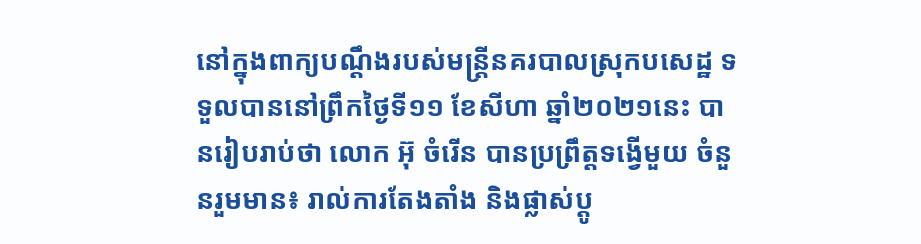នៅក្នុងពាក្យបណ្ដឹងរបស់មន្ត្រីនគរបាលស្រុកបសេដ្ឋ ទទួលបាននៅព្រឹកថ្ងៃទី១១ ខែសីហា ឆ្នាំ២០២១នេះ បានរៀបរាប់ថា លោក អ៊ុ ចំរើន បានប្រព្រឹត្តទង្វើមួយ ចំនួនរួមមាន៖ រាល់ការតែងតាំង និងផ្លាស់ប្ដូ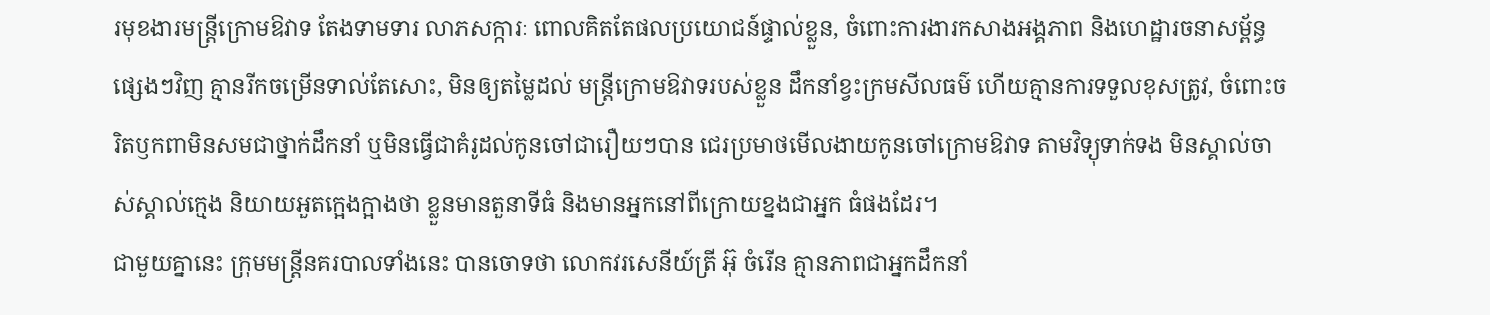រមុខងារមន្ត្រីក្រោមឱវាទ តែងទាមទារ លាភសក្ការៈ ពោលគិតតែផលប្រយោជន៍ផ្ទាល់ខ្លួន, ចំពោះការងារកសាងអង្គភាព និងហេដ្ឋារចនាសម្ព័ន្ធផ្សេងៗវិញ គ្មានរីកចម្រើនទាល់តែសោះ, មិនឲ្យតម្លៃដល់ មន្ត្រីក្រោមឱវាទរបស់ខ្លួន ដឹកនាំខ្វះក្រមសីលធម៌ ហើយគ្មានការទទួលខុសត្រូវ, ចំពោះចរិតឫកពាមិនសមជាថ្នាក់ដឹកនាំ ឬមិនធ្វើជាគំរូដល់កូនចៅជារឿយៗបាន ជេរប្រមាថមើលងាយកូនចៅក្រោមឱវាទ តាមវិទ្យុទាក់ទង មិនស្គាល់ចាស់ស្គាល់ក្មេង និយាយអួតក្អេងក្អាងថា ខ្លួនមានតួនាទីធំ និងមានអ្នកនៅពីក្រោយខ្នងជាអ្នក ធំផងដែរ។
ជាមួយគ្នានេះ ក្រុមមន្ត្រីនគរបាលទាំងនេះ បានចោទថា លោកវរសេនីយ៍ត្រី អ៊ុ ចំរើន គ្មានភាពជាអ្នកដឹកនាំ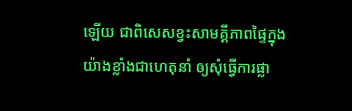ឡើយ ជាពិសេសខ្វះសាមគ្គីភាពផ្ទៃក្នុងយ៉ាងខ្លាំងជាហេតុនាំ ឲ្យសុំធ្វើការផ្លា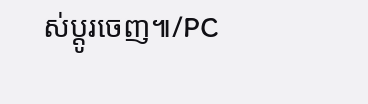ស់ប្តូរចេញ៕/PC